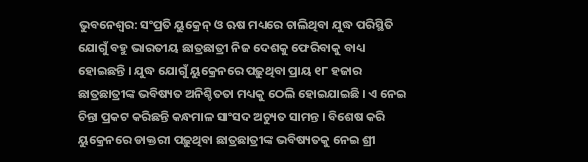ଭୁବନେଶ୍ୱର: ସଂପ୍ରତି ୟୁକ୍ରେନ୍ ଓ ଋଷ ମଧ୍ୟରେ ଚାଲିଥିବା ଯୁଦ୍ଧ ପରିସ୍ଥିତି ଯୋଗୁଁ ବହୁ ଭାରତୀୟ ଛାତ୍ରଛାତ୍ରୀ ନିଜ ଦେଶକୁ ଫେରିବାକୁ ବାଧ୍ୟ ହୋଇଛନ୍ତି । ଯୁଦ୍ଧ ଯୋଗୁଁ ୟୁକ୍ରେନରେ ପଢ଼ୁଥିବା ପ୍ରାୟ ୧୮ ହଜାର ଛାତ୍ରଛାତ୍ରୀଙ୍କ ଭବିଷ୍ୟତ ଅନିଶ୍ଚିତତା ମଧ୍ୟକୁ ଠେଲି ହୋଇଯାଇଛି । ଏ ନେଇ ଚିନ୍ତା ପ୍ରକଟ କରିଛନ୍ତି କନ୍ଧମାଳ ସାଂସଦ ଅଚ୍ୟୁତ ସାମନ୍ତ । ବିଶେଷ କରି ୟୁକ୍ରେନରେ ଡାକ୍ତରୀ ପଢ଼ୁଥିବା ଛାତ୍ରଛାତ୍ରୀଙ୍କ ଭବିଷ୍ୟତକୁ ନେଇ ଶ୍ରୀ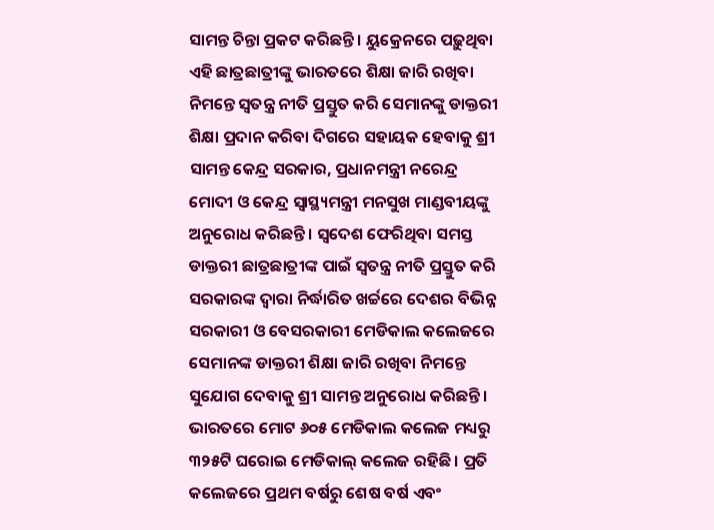ସାମନ୍ତ ଚିନ୍ତା ପ୍ରକଟ କରିଛନ୍ତି । ୟୁକ୍ରେନରେ ପଢ଼ୁଥିବା ଏହି ଛାତ୍ରଛାତ୍ରୀଙ୍କୁ ଭାରତରେ ଶିକ୍ଷା ଜାରି ରଖିବା ନିମନ୍ତେ ସ୍ୱତନ୍ତ୍ର ନୀତି ପ୍ରସ୍ତୁତ କରି ସେମାନଙ୍କୁ ଡାକ୍ତରୀ ଶିକ୍ଷା ପ୍ରଦାନ କରିବା ଦିଗରେ ସହାୟକ ହେବାକୁ ଶ୍ରୀ ସାମନ୍ତ କେନ୍ଦ୍ର ସରକାର, ପ୍ରଧାନମନ୍ତ୍ରୀ ନରେନ୍ଦ୍ର ମୋଦୀ ଓ କେନ୍ଦ୍ର ସ୍ୱାସ୍ଥ୍ୟମନ୍ତ୍ରୀ ମନସୁଖ ମାଣ୍ଡବୀୟଙ୍କୁ ଅନୁରୋଧ କରିଛନ୍ତି । ସ୍ୱଦେଶ ଫେରିଥିବା ସମସ୍ତ ଡାକ୍ତରୀ ଛାତ୍ରଛାତ୍ରୀଙ୍କ ପାଇଁ ସ୍ୱତନ୍ତ୍ର ନୀତି ପ୍ରସ୍ତୁତ କରି ସରକାରଙ୍କ ଦ୍ୱାରା ନିର୍ଦ୍ଧାରିତ ଖର୍ଚ୍ଚରେ ଦେଶର ବିଭିନ୍ନ ସରକାରୀ ଓ ବେସରକାରୀ ମେଡିକାଲ କଲେଜରେ ସେମାନଙ୍କ ଡାକ୍ତରୀ ଶିକ୍ଷା ଜାରି ରଖିବା ନିମନ୍ତେ ସୁଯୋଗ ଦେବାକୁ ଶ୍ରୀ ସାମନ୍ତ ଅନୁରୋଧ କରିଛନ୍ତି । ଭାରତରେ ମୋଟ ୬୦୫ ମେଡିକାଲ କଲେଜ ମଧ୍ୟରୁ ୩୨୫ଟି ଘରୋଇ ମେଡିକାଲ୍ କଲେଜ ରହିଛି । ପ୍ରତି କଲେଜରେ ପ୍ରଥମ ବର୍ଷରୁ ଶେଷ ବର୍ଷ ଏବଂ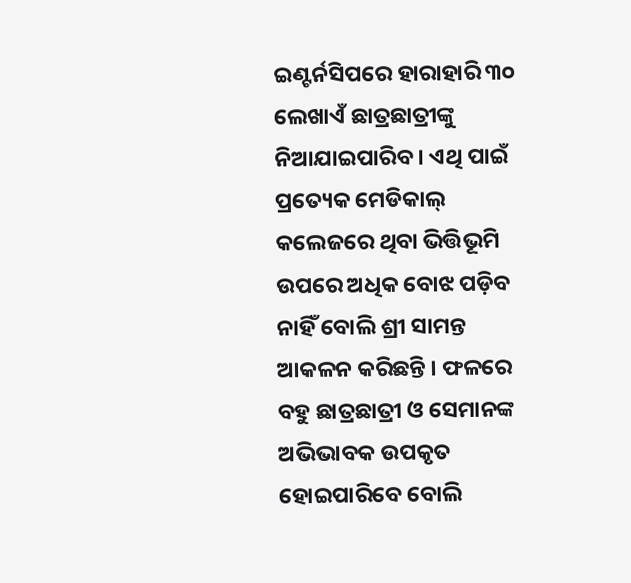ଇଣ୍ଟର୍ନସିପରେ ହାରାହାରି ୩୦ ଲେଖାଏଁ ଛାତ୍ରଛାତ୍ରୀଙ୍କୁ ନିଆଯାଇପାରିବ । ଏଥି ପାଇଁ ପ୍ରତ୍ୟେକ ମେଡିକାଲ୍ କଲେଜରେ ଥିବା ଭିତ୍ତିଭୂମି ଉପରେ ଅଧିକ ବୋଝ ପଡ଼ିବ ନାହିଁ ବୋଲି ଶ୍ରୀ ସାମନ୍ତ ଆକଳନ କରିଛନ୍ତି । ଫଳରେ ବହୁ ଛାତ୍ରଛାତ୍ରୀ ଓ ସେମାନଙ୍କ ଅଭିଭାବକ ଉପକୃତ ହୋଇପାରିବେ ବୋଲି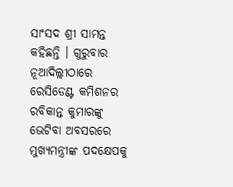ସାଂସଦ ଶ୍ରୀ ସାମନ୍ତ କହିଛନ୍ତି । ଗୁରୁବାର ନୂଆଦିଲ୍ଲୀଠାରେ ରେସିଡେଣ୍ଟ କମିଶନର ରବିକାନ୍ତ କୁମାରଙ୍କୁ ଭେଟିବା ଅବସରରେ ମୁଖ୍ୟମନ୍ତ୍ରୀଙ୍କ ପଦକ୍ଷେପକୁ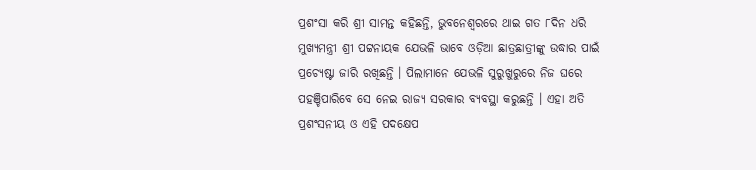ପ୍ରଶଂସା କରି ଶ୍ରୀ ସାମନ୍ତ କହିଛନ୍ତି, ଭୁବନେଶ୍ୱରରେ ଥାଇ ଗତ ୮ଦିନ ଧରି ମୁଖ୍ୟମନ୍ତ୍ରୀ ଶ୍ରୀ ପଟ୍ଟନାୟକ ଯେଭଳି ଭାବେ ଓଡ଼ିଆ ଛାତ୍ରଛାତ୍ରୀଙ୍କୁ ଉଦ୍ଧାର ପାଇଁ ପ୍ରଚ୍ୟେଷ୍ଟା ଜାରି ରଖିଛନ୍ତି । ପିଲାମାନେ ଯେଭଳି ସୁରୁଖୁରୁରେ ନିଜ ଘରେ ପହଞ୍ଚିପାରିବେ ସେ ନେଇ ରାଜ୍ୟ ସରକାର ବ୍ୟବସ୍ଥା କରୁଛନ୍ତି । ଏହା ଅତି ପ୍ରଶଂସନୀୟ ଓ ଏହି ପଦକ୍ଷେପ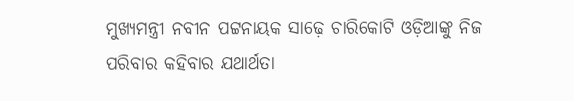ମୁଖ୍ୟମନ୍ତ୍ରୀ ନବୀନ ପଟ୍ଟନାୟକ ସାଢ଼େ ଚାରିକୋଟି ଓଡ଼ିଆଙ୍କୁ ନିଜ ପରିବାର କହିବାର ଯଥାର୍ଥତା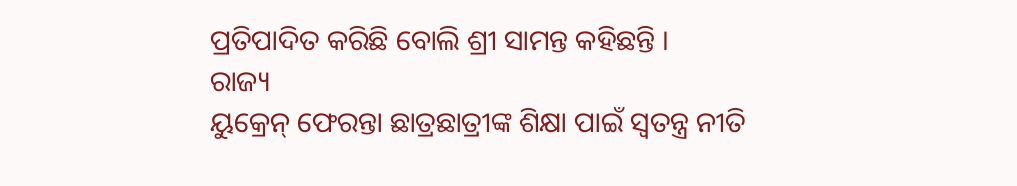ପ୍ରତିପାଦିତ କରିଛି ବୋଲି ଶ୍ରୀ ସାମନ୍ତ କହିଛନ୍ତି ।
ରାଜ୍ୟ
ୟୁକ୍ରେନ୍ ଫେରନ୍ତା ଛାତ୍ରଛାତ୍ରୀଙ୍କ ଶିକ୍ଷା ପାଇଁ ସ୍ୱତନ୍ତ୍ର ନୀତି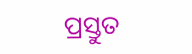ପ୍ରସ୍ତୁତ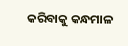କରିବାକୁ କନ୍ଧମାଳ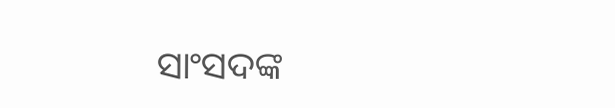ସାଂସଦଙ୍କ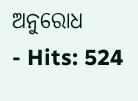ଅନୁରୋଧ
- Hits: 524